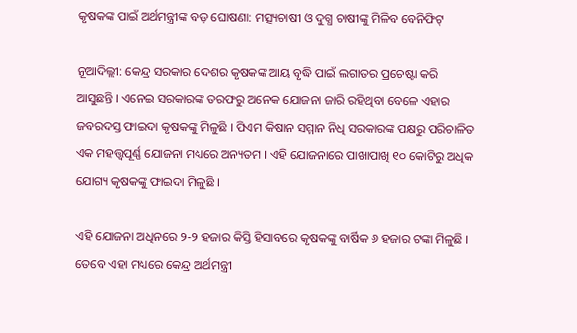କୃଷକଙ୍କ ପାଇଁ ଅର୍ଥମନ୍ତ୍ରୀଙ୍କ ବଡ଼ ଘୋଷଣା: ମତ୍ସ୍ୟଚାଷୀ ଓ ଦୁଗ୍ଧ ଚାଷୀଙ୍କୁ ମିଳିବ ବେନିଫିଟ୍

ନୂଆଦିଲ୍ଲୀ: କେନ୍ଦ୍ର ସରକାର ଦେଶର କୃଷକଙ୍କ ଆୟ ବୃଦ୍ଧି ପାଇଁ ଲଗାତର ପ୍ରଚେଷ୍ଟା କରି ଆସୁଛନ୍ତି । ଏନେଇ ସରକାରଙ୍କ ତରଫରୁ ଅନେକ ଯୋଜନା ଜାରି ରହିଥିବା ବେଳେ ଏହାର ଜବରଦସ୍ତ ଫାଇଦା କୃଷକଙ୍କୁ ମିଳୁଛି । ପିଏମ କିଷାନ ସମ୍ମାନ ନିଧି ସରକାରଙ୍କ ପକ୍ଷରୁ ପରିଚାଳିତ ଏକ ମହତ୍ତ୍ୱପୂର୍ଣ୍ଣ ଯୋଜନା ମଧ୍ୟରେ ଅନ୍ୟତମ । ଏହି ଯୋଜନାରେ ପାଖାପାଖି ୧୦ କୋଟିରୁ ଅଧିକ ଯୋଗ୍ୟ କୃଷକଙ୍କୁ ଫାଇଦା ମିଳୁଛି ।

ଏହି ଯୋଜନା ଅଧିନରେ ୨-୨ ହଜାର କିସ୍ତି ହିସାବରେ କୃଷକଙ୍କୁ ବାର୍ଷିକ ୬ ହଜାର ଟଙ୍କା ମିଳୁଛି । ତେବେ ଏହା ମଧ୍ୟରେ କେନ୍ଦ୍ର ଅର୍ଥମନ୍ତ୍ରୀ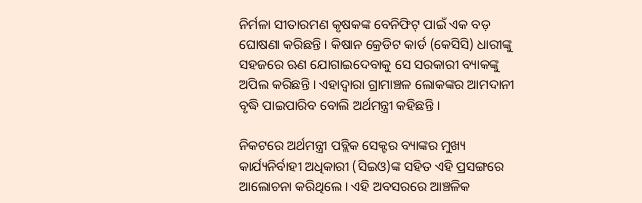ନିର୍ମଳା ସୀତାରମଣ କୃଷକଙ୍କ ବେନିଫିଟ୍ ପାଇଁ ଏକ ବଡ଼ ଘୋଷଣା କରିଛନ୍ତି । କିଷାନ କ୍ରେଡିଟ କାର୍ଡ (କେସିସି) ଧାରୀଙ୍କୁ ସହଜରେ ଋଣ ଯୋଗାଇଦେବାକୁ ସେ ସରକାରୀ ବ୍ୟାକଙ୍କୁ ଅପିଲ କରିଛନ୍ତି । ଏହାଦ୍ୱାରା ଗ୍ରାମାଞ୍ଚଳ ଲୋକଙ୍କର ଆମଦାନୀ ବୃଦ୍ଧି ପାଇପାରିବ ବୋଲି ଅର୍ଥମନ୍ତ୍ରୀ କହିଛନ୍ତି ।

ନିକଟରେ ଅର୍ଥମନ୍ତ୍ରୀ ପବ୍ଲିକ ସେକ୍ଟର ବ୍ୟାଙ୍କର ମୁଖ୍ୟ କାର୍ଯ୍ୟନିର୍ବାହୀ ଅଧିକାରୀ (ସିଇଓ)ଙ୍କ ସହିତ ଏହି ପ୍ରସଙ୍ଗରେ ଆଲୋଚନା କରିଥିଲେ । ଏହି ଅବସରରେ ଆଞ୍ଚଳିକ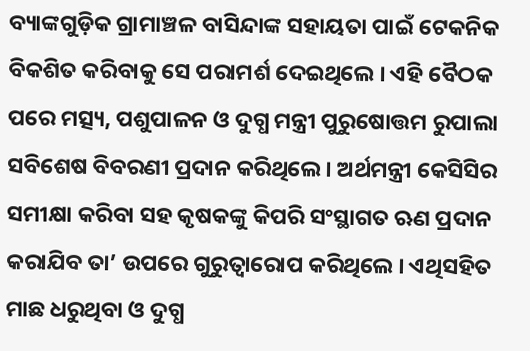ବ୍ୟାଙ୍କଗୁଡ଼ିକ ଗ୍ରାମାଞ୍ଚଳ ବାସିନ୍ଦାଙ୍କ ସହାୟତା ପାଇଁ ଟେକନିକ ବିକଶିତ କରିବାକୁ ସେ ପରାମର୍ଶ ଦେଇଥିଲେ । ଏହି ବୈଠକ ପରେ ମତ୍ସ୍ୟ, ପଶୁପାଳନ ଓ ଦୁଗ୍ଧ ମନ୍ତ୍ରୀ ପୁରୁଷୋତ୍ତମ ରୁପାଲା ସବିଶେଷ ବିବରଣୀ ପ୍ରଦାନ କରିଥିଲେ । ଅର୍ଥମନ୍ତ୍ରୀ କେସିସିର ସମୀକ୍ଷା କରିବା ସହ କୃଷକଙ୍କୁ କିପରି ସଂସ୍ଥାଗତ ଋଣ ପ୍ରଦାନ କରାଯିବ ତା’ ଉପରେ ଗୁରୁତ୍ୱାରୋପ କରିଥିଲେ । ଏଥିସହିତ ମାଛ ଧରୁଥିବା ଓ ଦୁଗ୍ଧ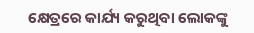କ୍ଷେତ୍ରରେ କାର୍ଯ୍ୟ କରୁଥିବା ଲୋକଙ୍କୁ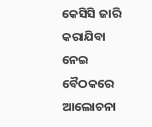କେସିସି ଜାରି କରାଯିବା ନେଇ ବୈଠକରେ ଆଲୋଚନା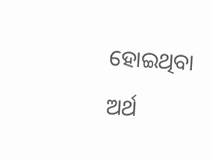ହୋଇଥିବା ଅର୍ଥ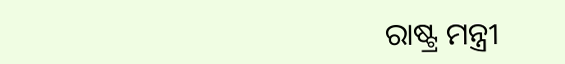ରାଷ୍ଟ୍ର ମନ୍ତ୍ରୀ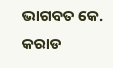ଭାଗବତ କେ. କରାଡ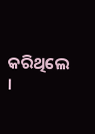କରିଥିଲେ ।